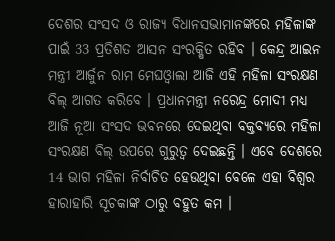ଦେଶର ସଂସଦ ଓ ରାଜ୍ୟ ବିଧାନସଭାମାନଙ୍କରେ ମହିଳାଙ୍କ ପାଇଁ 33 ପ୍ରତିଶତ ଆସନ ସଂରକ୍ଷିତ ରହିବ । କେନ୍ଦ୍ର ଆଇନ ମନ୍ତ୍ରୀ ଆର୍ଜୁନ ରାମ ମେଘଓ୍ବାଲା ଆଜି ଏହି ମହିଳା ସଂରକ୍ଷଣ ବିଲ୍ ଆଗତ କରିବେ । ପ୍ରଧାନମନ୍ତ୍ରୀ ନରେନ୍ଦ୍ର ମୋଦୀ ମଧ୍ୟ ଆଜି ନୂଆ ସଂସଦ ଭବନରେ ଦେଇଥିବା ବକ୍ତବ୍ୟରେ ମହିଳା ସଂରକ୍ଷଣ ବିଲ୍ ଉପରେ ଗୁରୁତ୍ବ ଦେଇଛନ୍ତି । ଏବେ ଦେଶରେ 14 ଭାଗ ମହିଳା ନିର୍ବାଚିତ ହେଉଥିବା ବେଳେ ଏହା ବିଶ୍ବର ହାରାହାରି ସୂଚକାଙ୍କ ଠାରୁ ବହୁତ କମ ।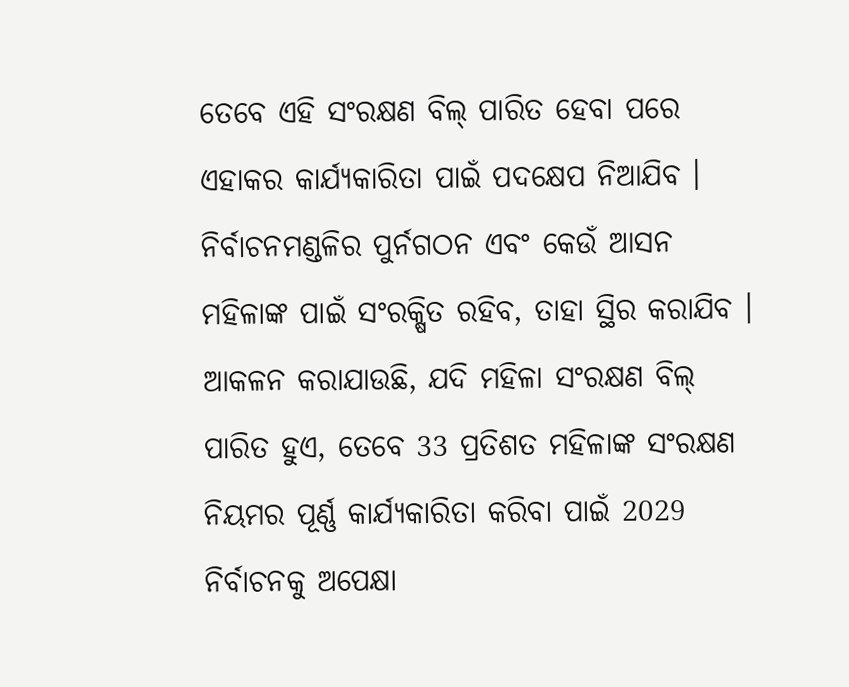ତେବେ ଏହି ସଂରକ୍ଷଣ ବିଲ୍ ପାରିତ ହେବା ପରେ ଏହାକର କାର୍ଯ୍ୟକାରିତା ପାଇଁ ପଦକ୍ଷେପ ନିଆଯିବ । ନିର୍ବାଚନମଣ୍ଡଳିର ପୁର୍ନଗଠନ ଏବଂ କେଉଁ ଆସନ ମହିଳାଙ୍କ ପାଇଁ ସଂରକ୍ଷିତ ରହିବ, ତାହା ସ୍ଥିର କରାଯିବ । ଆକଳନ କରାଯାଉଛି, ଯଦି ମହିଳା ସଂରକ୍ଷଣ ବିଲ୍ ପାରିତ ହୁଏ, ତେବେ 33 ପ୍ରତିଶତ ମହିଳାଙ୍କ ସଂରକ୍ଷଣ ନିୟମର ପୂର୍ଣ୍ଣ କାର୍ଯ୍ୟକାରିତା କରିବା ପାଇଁ 2029 ନିର୍ବାଚନକୁ ଅପେକ୍ଷା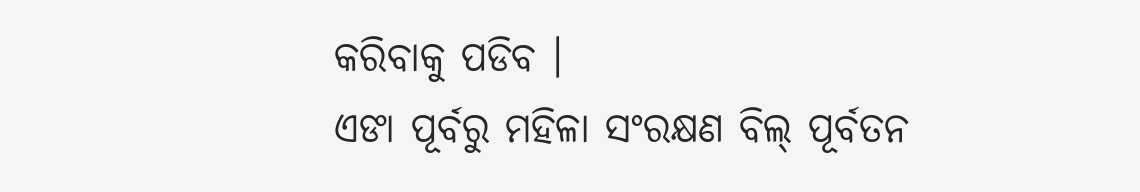କରିବାକୁ ପଡିବ ।
ଏଙା ପୂର୍ବରୁ ମହିଳା ସଂରକ୍ଷଣ ବିଲ୍ ପୂର୍ବତନ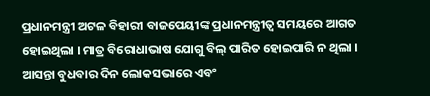ପ୍ରଧାନମନ୍ତ୍ରୀ ଅଟଳ ବିହାରୀ ବାଜପେୟୀଙ୍କ ପ୍ରଧାନମନ୍ତ୍ରୀତ୍ବ ସମୟରେ ଆଗତ ହୋଇଥିଲା । ମାତ୍ର ବିରୋଧାଭାଷ ଯୋଗୁ ବିଲ୍ ପାରିତ ହୋଇପାରି ନ ଥିଲା ।
ଆସନ୍ତା ବୁଧବାର ଦିନ ଲୋକସଭାରେ ଏବଂ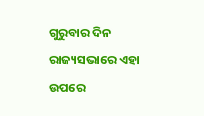ଗୁରୁବାର ଦିନ ରାଜ୍ୟସଭାରେ ଏହା ଉପରେ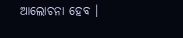ଆଲୋଚନା ହେବ ।